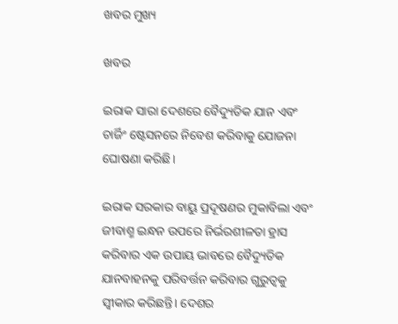ଖବର ମୁଖ୍ୟ

ଖବର

ଇରାକ ସାରା ଦେଶରେ ବୈଦ୍ୟୁତିକ ଯାନ ଏବଂ ଚାର୍ଜିଂ ଷ୍ଟେସନରେ ନିବେଶ କରିବାକୁ ଯୋଜନା ଘୋଷଣା କରିଛି।

ଇରାକ ସରକାର ବାୟୁ ପ୍ରଦୂଷଣର ମୁକାବିଲା ଏବଂ ଜୀବାଶ୍ମ ଇନ୍ଧନ ଉପରେ ନିର୍ଭରଶୀଳତା ହ୍ରାସ କରିବାର ଏକ ଉପାୟ ଭାବରେ ବୈଦ୍ୟୁତିକ ଯାନବାହନକୁ ପରିବର୍ତ୍ତନ କରିବାର ଗୁରୁତ୍ୱକୁ ସ୍ୱୀକାର କରିଛନ୍ତି। ଦେଶର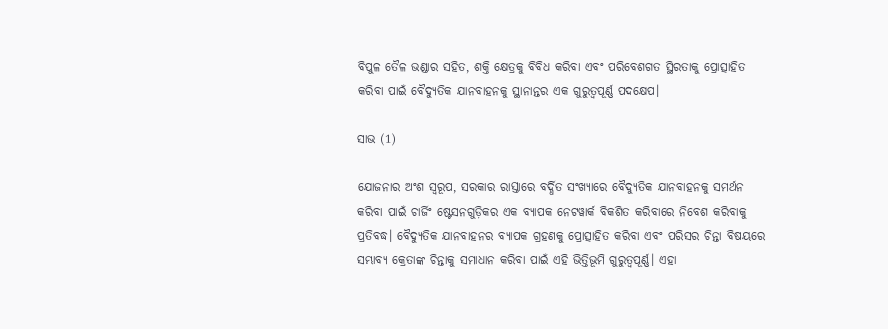ବିପୁଳ ତୈଳ ଭଣ୍ଡାର ସହିତ, ଶକ୍ତି କ୍ଷେତ୍ରକୁ ବିବିଧ କରିବା ଏବଂ ପରିବେଶଗତ ସ୍ଥିରତାକୁ ପ୍ରୋତ୍ସାହିତ କରିବା ପାଇଁ ବୈଦ୍ୟୁତିକ ଯାନବାହନକୁ ସ୍ଥାନାନ୍ତର ଏକ ଗୁରୁତ୍ୱପୂର୍ଣ୍ଣ ପଦକ୍ଷେପ।

ସାଭ (1)

ଯୋଜନାର ଅଂଶ ସ୍ୱରୂପ, ସରକାର ରାସ୍ତାରେ ବର୍ଦ୍ଧିତ ସଂଖ୍ୟାରେ ବୈଦ୍ୟୁତିକ ଯାନବାହନକୁ ସମର୍ଥନ କରିବା ପାଇଁ ଚାର୍ଜିଂ ଷ୍ଟେସନଗୁଡ଼ିକର ଏକ ବ୍ୟାପକ ନେଟୱାର୍କ ବିକଶିତ କରିବାରେ ନିବେଶ କରିବାକୁ ପ୍ରତିବଦ୍ଧ। ବୈଦ୍ୟୁତିକ ଯାନବାହନର ବ୍ୟାପକ ଗ୍ରହଣକୁ ପ୍ରୋତ୍ସାହିତ କରିବା ଏବଂ ପରିସର ଚିନ୍ତା ବିଷୟରେ ସମ୍ଭାବ୍ୟ କ୍ରେତାଙ୍କ ଚିନ୍ତାକୁ ସମାଧାନ କରିବା ପାଇଁ ଏହି ଭିତ୍ତିଭୂମି ଗୁରୁତ୍ୱପୂର୍ଣ୍ଣ। ଏହା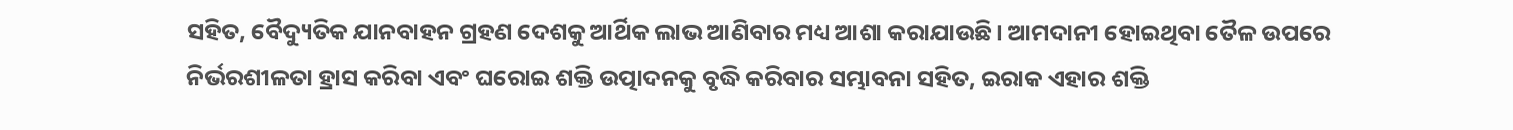ସହିତ, ବୈଦ୍ୟୁତିକ ଯାନବାହନ ଗ୍ରହଣ ଦେଶକୁ ଆର୍ଥିକ ଲାଭ ଆଣିବାର ମଧ୍ୟ ଆଶା କରାଯାଉଛି। ଆମଦାନୀ ହୋଇଥିବା ତୈଳ ଉପରେ ନିର୍ଭରଶୀଳତା ହ୍ରାସ କରିବା ଏବଂ ଘରୋଇ ଶକ୍ତି ଉତ୍ପାଦନକୁ ବୃଦ୍ଧି କରିବାର ସମ୍ଭାବନା ସହିତ, ଇରାକ ଏହାର ଶକ୍ତି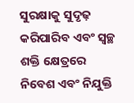ସୁରକ୍ଷାକୁ ସୁଦୃଢ଼ କରିପାରିବ ଏବଂ ସ୍ୱଚ୍ଛ ଶକ୍ତି କ୍ଷେତ୍ରରେ ନିବେଶ ଏବଂ ନିଯୁକ୍ତି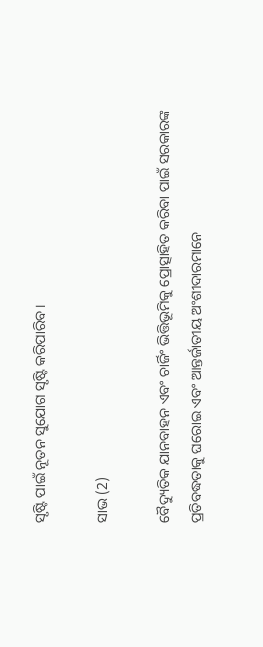ସୃଷ୍ଟି ପାଇଁ ନୂତନ ସୁଯୋଗ ସୃଷ୍ଟି କରିପାରିବ।

ସାଭ (2)

ବୈଦ୍ୟୁତିକ ଯାନବାହନ ଏବଂ ଚାର୍ଜିଂ ଭିତ୍ତିଭୂମିକୁ ପ୍ରୋତ୍ସାହିତ କରିବା ପାଇଁ ସରକାରଙ୍କ ପ୍ରତିବଦ୍ଧତାକୁ ଘରୋଇ ଏବଂ ଆନ୍ତର୍ଜାତୀୟ ଅଂଶୀଦାରମାନେ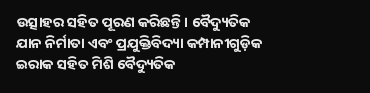ଉତ୍ସାହର ସହିତ ପୂରଣ କରିଛନ୍ତି। ବୈଦ୍ୟୁତିକ ଯାନ ନିର୍ମାତା ଏବଂ ପ୍ରଯୁକ୍ତିବିଦ୍ୟା କମ୍ପାନୀଗୁଡ଼ିକ ଇରାକ ସହିତ ମିଶି ବୈଦ୍ୟୁତିକ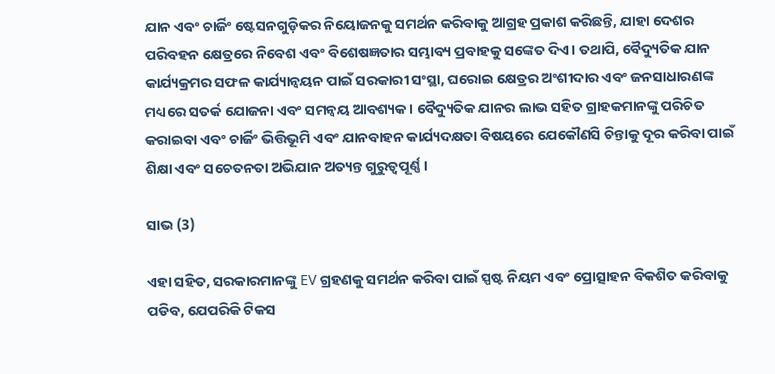ଯାନ ଏବଂ ଚାର୍ଜିଂ ଷ୍ଟେସନଗୁଡ଼ିକର ନିୟୋଜନକୁ ସମର୍ଥନ କରିବାକୁ ଆଗ୍ରହ ପ୍ରକାଶ କରିଛନ୍ତି, ଯାହା ଦେଶର ପରିବହନ କ୍ଷେତ୍ରରେ ନିବେଶ ଏବଂ ବିଶେଷଜ୍ଞତାର ସମ୍ଭାବ୍ୟ ପ୍ରବାହକୁ ସଙ୍କେତ ଦିଏ। ତଥାପି, ବୈଦ୍ୟୁତିକ ଯାନ କାର୍ଯ୍ୟକ୍ରମର ସଫଳ କାର୍ଯ୍ୟାନ୍ୱୟନ ପାଇଁ ସରକାରୀ ସଂସ୍ଥା, ଘରୋଇ କ୍ଷେତ୍ରର ଅଂଶୀଦାର ଏବଂ ଜନସାଧାରଣଙ୍କ ମଧ୍ୟରେ ସତର୍କ ଯୋଜନା ଏବଂ ସମନ୍ୱୟ ଆବଶ୍ୟକ। ବୈଦ୍ୟୁତିକ ଯାନର ଲାଭ ସହିତ ଗ୍ରାହକମାନଙ୍କୁ ପରିଚିତ କରାଇବା ଏବଂ ଚାର୍ଜିଂ ଭିତ୍ତିଭୂମି ଏବଂ ଯାନବାହନ କାର୍ଯ୍ୟଦକ୍ଷତା ବିଷୟରେ ଯେକୌଣସି ଚିନ୍ତାକୁ ଦୂର କରିବା ପାଇଁ ଶିକ୍ଷା ଏବଂ ସଚେତନତା ଅଭିଯାନ ଅତ୍ୟନ୍ତ ଗୁରୁତ୍ୱପୂର୍ଣ୍ଣ।

ସାଭ (3)

ଏହା ସହିତ, ସରକାରମାନଙ୍କୁ EV ଗ୍ରହଣକୁ ସମର୍ଥନ କରିବା ପାଇଁ ସ୍ପଷ୍ଟ ନିୟମ ଏବଂ ପ୍ରୋତ୍ସାହନ ବିକଶିତ କରିବାକୁ ପଡିବ, ଯେପରିକି ଟିକସ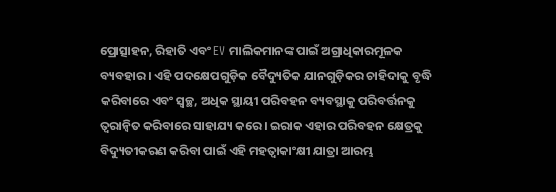ପ୍ରୋତ୍ସାହନ, ରିହାତି ଏବଂ EV ମାଲିକମାନଙ୍କ ପାଇଁ ଅଗ୍ରାଧିକାରମୂଳକ ବ୍ୟବହାର। ଏହି ପଦକ୍ଷେପଗୁଡ଼ିକ ବୈଦ୍ୟୁତିକ ଯାନଗୁଡ଼ିକର ଚାହିଦାକୁ ବୃଦ୍ଧି କରିବାରେ ଏବଂ ସ୍ୱଚ୍ଛ, ଅଧିକ ସ୍ଥାୟୀ ପରିବହନ ବ୍ୟବସ୍ଥାକୁ ପରିବର୍ତ୍ତନକୁ ତ୍ୱରାନ୍ୱିତ କରିବାରେ ସାହାଯ୍ୟ କରେ। ଇରାକ ଏହାର ପରିବହନ କ୍ଷେତ୍ରକୁ ବିଦ୍ୟୁତୀକରଣ କରିବା ପାଇଁ ଏହି ମହତ୍ୱାକାଂକ୍ଷୀ ଯାତ୍ରା ଆରମ୍ଭ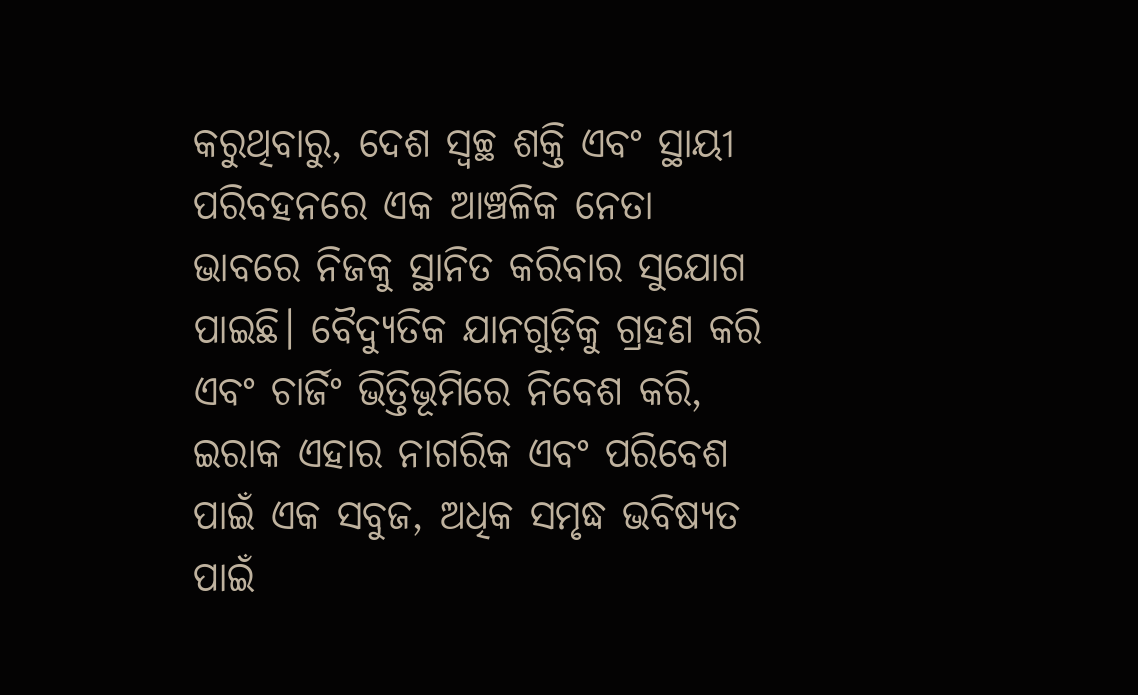କରୁଥିବାରୁ, ଦେଶ ସ୍ୱଚ୍ଛ ଶକ୍ତି ଏବଂ ସ୍ଥାୟୀ ପରିବହନରେ ଏକ ଆଞ୍ଚଳିକ ନେତା ଭାବରେ ନିଜକୁ ସ୍ଥାନିତ କରିବାର ସୁଯୋଗ ପାଇଛି। ବୈଦ୍ୟୁତିକ ଯାନଗୁଡ଼ିକୁ ଗ୍ରହଣ କରି ଏବଂ ଚାର୍ଜିଂ ଭିତ୍ତିଭୂମିରେ ନିବେଶ କରି, ଇରାକ ଏହାର ନାଗରିକ ଏବଂ ପରିବେଶ ପାଇଁ ଏକ ସବୁଜ, ଅଧିକ ସମୃଦ୍ଧ ଭବିଷ୍ୟତ ପାଇଁ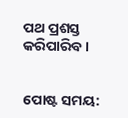ପଥ ପ୍ରଶସ୍ତ କରିପାରିବ।


ପୋଷ୍ଟ ସମୟ: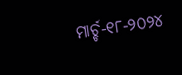ମାର୍ଚ୍ଚ-୧୮-୨୦୨୪